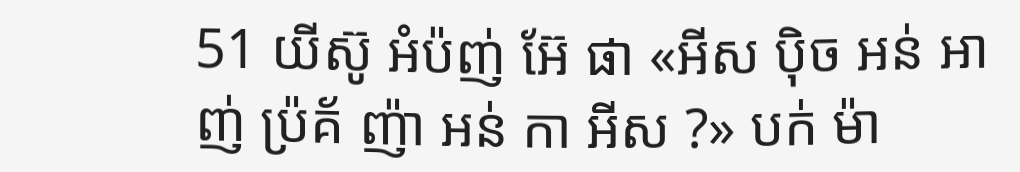51 យីស៊ូ អំប៉ញ់ អ៊ែ ផា «អីស ប៉ិច អន់ អាញ់ ប៉្រគ័ ញ៉ា អន់ កា អីស ?» បក់ ម៉ា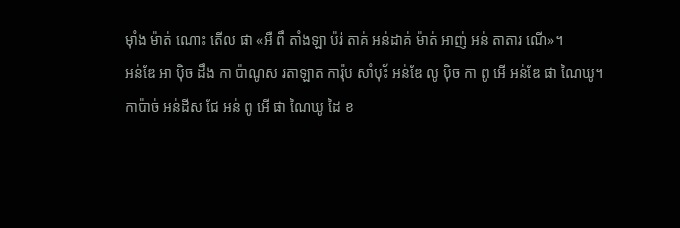ម៉ាំង ម៉ាត់ ណោះ តើល ផា «អឺ ពឹ តាំងឡា ប៉រ់ តាគ់ អន់ដាគ់ ម៉ាត់ អាញ់ អន់ តាតារ ណើ»។
អន់ឌែ អា ប៉ិច ដឹង កា ប៉ាណូស រតាឡាត ការ៉ុប សាំប៉័ះ អន់ឌែ លូ ប៉ិច កា ពូ អើ អន់ឌែ ផា ណៃឃូ។
កាប៉ាច់ អន់ដីស ជែ អន់ ពូ អើ ផា ណៃឃូ ដៃ ខ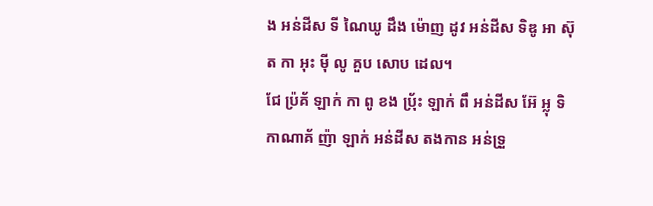ង អន់ដីស ទី ណៃឃូ ដឹង ម៉ោញ ដូវ អន់ដីស ទិឌូ អា ស៊ុត កា អុះ ម៉ី លូ គួប សោប ដេល។
ជែ ប៉្រគ័ ឡាក់ កា ពូ ខង ប៉្រ័ះ ឡាក់ ពឹ អន់ដីស អ៊ែ អ្លុ ទិ កាណាគ័ ញ៉ា ឡាក់ អន់ដីស តងកាន អន់ទ្រួ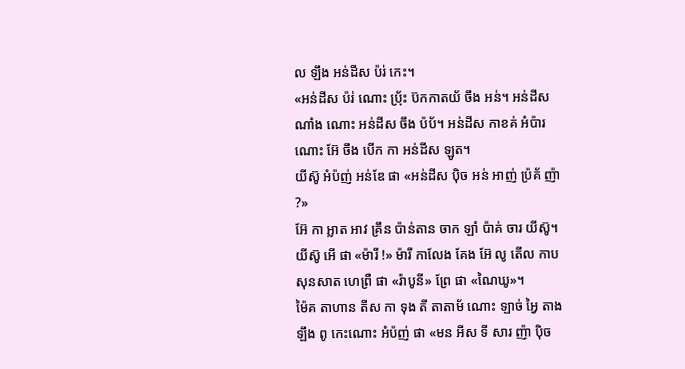ល ឡឹង អន់ដីស ប៉រ់ កេះ។
«អន់ដីស ប៉រ់ ណោះ ប៉្រ័ះ ប៊កកាតយ័ ចឹង អន់។ អន់ដីស ណាំង ណោះ អន់ដីស ចឹង ប៉ប័។ អន់ដីស កាខគ់ អំប៉ារ ណោះ អ៊ែ ចឹង បើក កា អន់ដីស ឡូត។
យីស៊ូ អំប៉ញ់ អន់ឌែ ផា «អន់ដីស ប៉ិច អន់ អាញ់ ប៉្រគ័ ញ៉ា ?»
អ៊ែ កា អ្លាត អាវ គ្រឹន ប៉ាន់តាន ចាក ឡាំ ប៉ាគ់ ចារ យីស៊ូ។
យីស៊ូ អើ ផា «ម៉ារី !» ម៉ារី កាលែង គែង អ៊ែ លូ តើល កាប សុនសាត ហេព្រឺ ផា «រ៉ាបូនី» ព្រែ ផា «ណៃឃូ»។
ម៉ៃគ តាហាន តីស កា ទុង តី តាតាម័ ណោះ ឡាច់ អ្វៃ តាង ឡឹង ពូ កេះណោះ អំប៉ញ់ ផា «មន អីស ទី សារ ញ៉ា ប៉ិច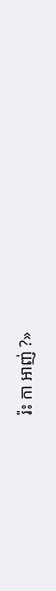រ៉ះ កា អាញ់ ?»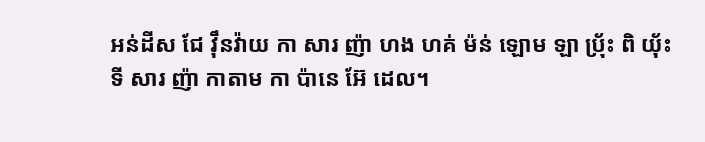អន់ដីស ជែ វ៉ឹនវ៉ាយ កា សារ ញ៉ា ហង ហគ់ ម៉ន់ ឡោម ឡា ប៉្រ័ះ ពិ យ៉័ះ ទី សារ ញ៉ា កាតាម កា ប៉ានេ អ៊ែ ដេល។